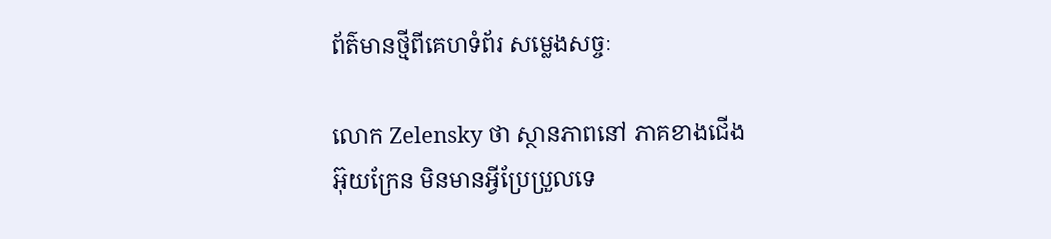ព័ត៌មានថ្មីពីគេហទំព័រ សម្លេងសច្ចៈ

លោក Zelensky ថា ស្ថានភាពនៅ ភាគខាងជើងអ៊ុយក្រែន មិនមានអ្វីប្រែប្រួលទេ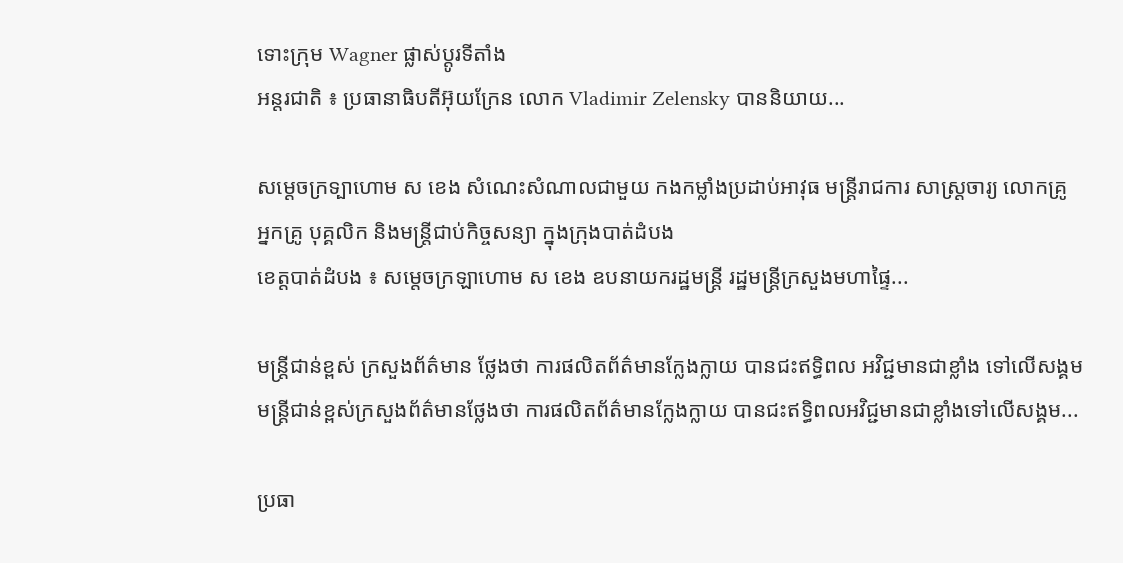ទោះក្រុម Wagner ផ្លាស់ប្តូរទីតាំង
អន្តរជាតិ ៖ ប្រធានាធិបតីអ៊ុយក្រែន លោក Vladimir Zelensky បាននិយាយ...

សម្តេចក្រទ្បាហោម ស ខេង សំណេះសំណាលជាមួយ កងកម្លាំងប្រដាប់អាវុធ មន្ដ្រីរាជការ សាស្ដ្រចារ្យ លោកគ្រូ អ្នកគ្រូ បុគ្គលិក និងមន្ដ្រីជាប់កិច្ចសន្យា ក្នុងក្រុងបាត់ដំបង
ខេត្តបាត់ដំបង ៖ សម្តេចក្រឡាហោម ស ខេង ឧបនាយករដ្ឋមន្ត្រី រដ្ឋមន្ត្រីក្រសួងមហាផ្ទៃ...

មន្រ្តីជាន់ខ្ពស់ ក្រសួងព័ត៌មាន ថ្លែងថា ការផលិតព័ត៌មានក្លែងក្លាយ បានជះឥទ្ធិពល អវិជ្ជមានជាខ្លាំង ទៅលើសង្គម
មន្រ្តីជាន់ខ្ពស់ក្រសួងព័ត៌មានថ្លែងថា ការផលិតព័ត៌មានក្លែងក្លាយ បានជះឥទ្ធិពលអវិជ្ជមានជាខ្លាំងទៅលើសង្គម...

ប្រធា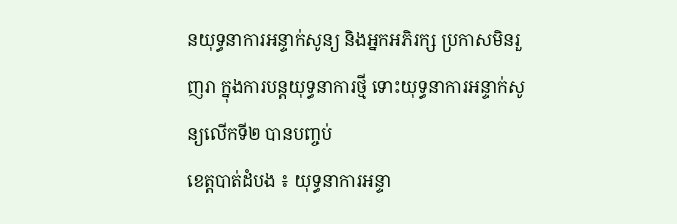នយុទ្ធនាការអន្ទាក់សូន្យ និងអ្នកអភិរក្ស ប្រកាសមិនរួញរា ក្នុងការបន្តយុទ្ធនាការថ្មី ទោះយុទ្ធនាការអន្ទាក់សូន្យលើកទី២ បានបញ្ចប់
ខេត្តបាត់ដំបង ៖ យុទ្ធនាការអន្ទា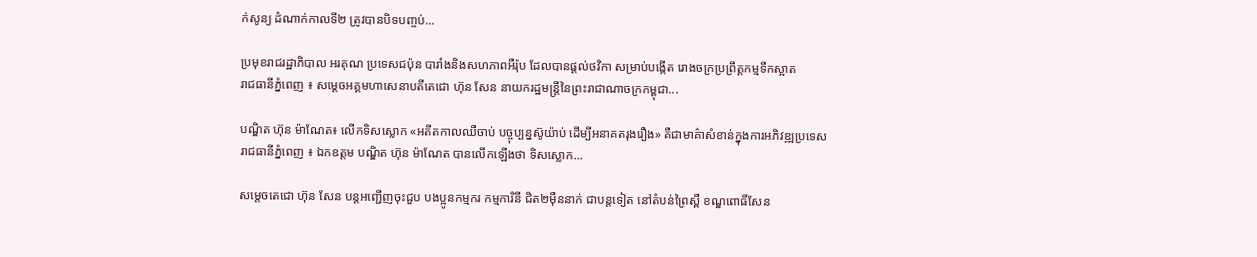ក់សូន្យ ដំណាក់កាលទី២ ត្រូវបានបិទបញ្ចប់...

ប្រមុខរាជរដ្ឋាភិបាល អរគុណ ប្រទេសជប៉ុន បារាំងនិងសហភាពអឺរ៉ុប ដែលបានផ្ដល់ថវិកា សម្រាប់បង្កើត រោងចក្រប្រព្រឹត្តកម្មទឹកស្អាត
រាជធានីភ្នំពេញ ៖ សម្តេចអគ្គមហាសេនាបតីតេជោ ហ៊ុន សែន នាយករដ្ឋមន្ត្រីនៃព្រះរាជាណាចក្រកម្ពុជា...

បណ្ឌិត ហ៊ុន ម៉ាណែត៖ លើកទិសស្លោក «អតីតកាលឈឺចាប់ បច្ចុប្បន្នស៊ូយ៉ាប់ ដើម្បីអនាគតរុងរឿង» គឺជាមាគ៌ាសំខាន់ក្នុងការអភិវឌ្ឍប្រទេស
រាជធានីភ្នំពេញ ៖ ឯកឧត្តម បណ្ឌិត ហ៊ុន ម៉ាណែត បានលើកឡើងថា ទិសស្លោក...

សម្តេចតេជោ ហ៊ុន សែន បន្តអញ្ជើញចុះជួប បងប្អូនកម្មករ កម្មការិនី ជិត២ម៉ឺននាក់ ជាបន្តទៀត នៅតំបន់ព្រៃស្ពឺ ខណ្ឌពោធិ៍សែន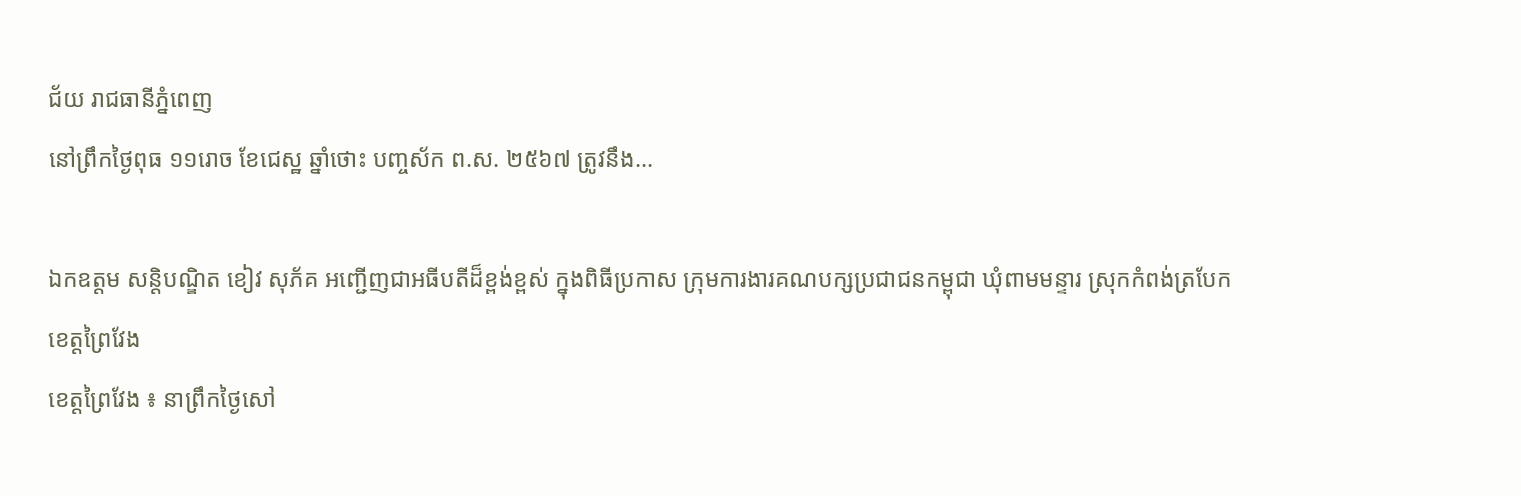ជ័យ រាជធានីភ្នំពេញ
នៅព្រឹកថ្ងៃពុធ ១១រោច ខែជេស្ឋ ឆ្នាំថោះ បញ្ចស័ក ព.ស. ២៥៦៧ ត្រូវនឹង...

ឯកឧត្តម សន្តិបណ្ឌិត ខៀវ សុភ័គ អញ្ជើញជាអធីបតីដ៏ខ្ពង់ខ្ពស់ ក្នុងពិធីប្រកាស ក្រុមការងារគណបក្សប្រជាជនកម្ពុជា ឃុំពាមមន្ទារ ស្រុកកំពង់ត្របែក ខេត្តព្រៃវែង
ខេត្តព្រៃវែង ៖ នាព្រឹកថ្ងៃសៅ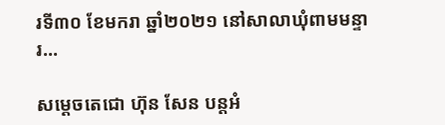រទី៣០ ខែមករា ឆ្នាំ២០២១ នៅសាលាឃុំពាមមន្ទារ...

សម្តេចតេជោ ហ៊ុន សែន បន្តអំ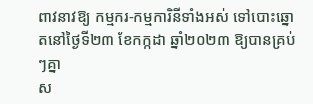ពាវនាវឱ្យ កម្មករ-កម្មការិនីទាំងអស់ ទៅបោះឆ្នោតនៅថ្ងៃទី២៣ ខែកក្កដា ឆ្នាំ២០២៣ ឱ្យបានគ្រប់ៗគ្នា
ស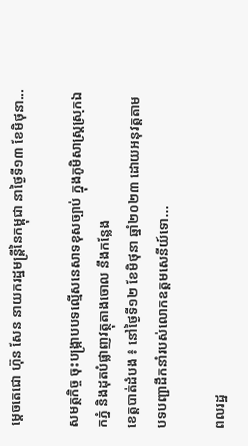ម្តេចតេជោ ហ៊ុន សែន នាយករដ្ឋមន្ត្រីនៃកម្ពុជា នាថ្ងៃទី១៣ ខែមិថុនា...

សមត្ថកិច្ច ចុះបង្ក្រាបបទល្មើសនេសាទខុសច្បាប់ ក្នុងភូមិសាស្ត្រស្រុកឯកភ្នំ និងដុតបំផ្លាញវត្ថុតាងចោល នឹងកន្លែង
ខេត្តបាត់ដំបង ៖ នៅថ្ងៃទី១២ ខែមិថុនា ឆ្នាំ២០២៣ ដោយអនុវត្តតាមបទបញ្ជាដឹកនាំរបស់លោកឧត្តមសេនីយ៍ទោ...

ពលរដ្ឋ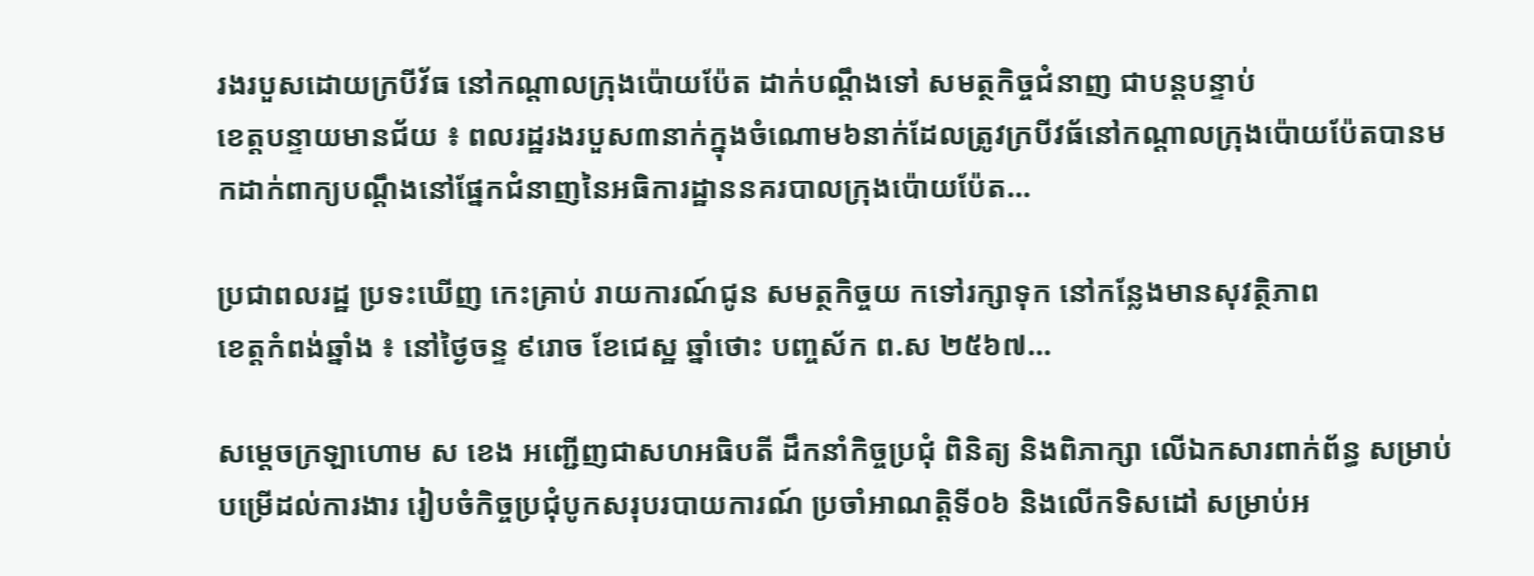រងរបួសដោយក្របីវ័ធ នៅកណ្តាលក្រុងប៉ោយប៉ែត ដាក់បណ្តឹងទៅ សមត្ថកិច្ចជំនាញ ជាបន្តបន្ទាប់
ខេត្តបន្ទាយមានជ័យ ៖ ពលរដ្ឋរងរបួស៣នាក់ក្នុងចំណោម៦នាក់ដែលត្រូវក្របីវធ័នៅកណ្តាលក្រុងប៉ោយប៉ែតបានមកដាក់ពាក្យបណ្តឹងនៅផ្នែកជំនាញនៃអធិការដ្ឋាននគរបាលក្រុងប៉ោយប៉ែត...

ប្រជាពលរដ្ឋ ប្រទះឃើញ កេះគ្រាប់ រាយការណ៍ជូន សមត្ថកិច្ចយ កទៅរក្សាទុក នៅកន្លែងមានសុវត្ថិភាព
ខេត្តកំពង់ឆ្នាំង ៖ នៅថ្ងៃចន្ទ ៩រោច ខែជេស្ឋ ឆ្នាំថោះ បញ្ចស័ក ព.ស ២៥៦៧...

សម្ដេចក្រឡាហោម ស ខេង អញ្ជើញជាសហអធិបតី ដឹកនាំកិច្ចប្រជុំ ពិនិត្យ និងពិភាក្សា លើឯកសារពាក់ព័ន្ធ សម្រាប់បម្រើដល់ការងារ រៀបចំកិច្ចប្រជុំបូកសរុបរបាយការណ៍ ប្រចាំអាណត្តិទី០៦ និងលើកទិសដៅ សម្រាប់អ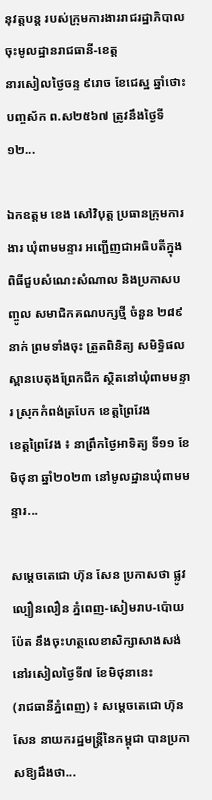នុវត្តបន្ដ របស់ក្រុមការងាររាជរដ្ឋាភិបាល ចុះមូលដ្ឋានរាជធានី-ខេត្ត
នារសៀលថ្ងៃចន្ទ ៩រោច ខែជេស្ឋ ឆ្នាំថោះ បញ្ចស័ក ព.ស២៥៦៧ ត្រូវនឹងថ្ងៃទី១២...

ឯកឧត្តម ខេង សៅវិបុត្ត ប្រធានក្រុមការងារ ឃុំពាមមន្ទារ អញ្ជើញជាអធិបតីក្នុង ពិធីជួបសំណេះសំណាល និងប្រកាសបញ្ចូល សមាជិកគណបក្សថ្មី ចំនួន ២៨៩នាក់ ព្រមទាំងចុះ ត្រួតពិនិត្យ សមិទ្ធិផលស្ពានបេតុងព្រែកជីក ស្ថិតនៅឃុំពាមមន្ទារ ស្រុកកំពង់ត្របែក ខេត្តព្រៃវែង
ខេត្តព្រៃវែង ៖ នាព្រឹកថ្ងៃអាទិត្យ ទី១១ ខែមិថុនា ឆ្នាំ២០២៣ នៅមូលដ្ឋានឃុំពាមមន្ទារ...

សម្តេចតេជោ ហ៊ុន សែន ប្រកាសថា ផ្លូវល្បឿនលឿន ភ្នំពេញ-សៀមរាប-ប៉ោយប៉ែត នឹងចុះហត្ថលេខាសិក្សាសាងសង់ នៅរសៀលថ្ងៃទី៧ ខែមិថុនានេះ
(រាជធានីភ្នំពេញ) ៖ សម្តេចតេជោ ហ៊ុន សែន នាយករដ្ឋមន្ត្រីនៃកម្ពុជា បានប្រកាសឱ្យដឹងថា...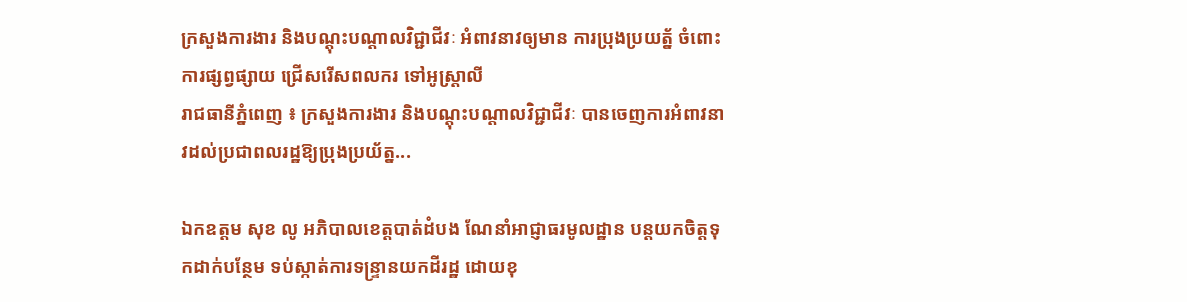ក្រសួងការងារ និងបណ្ដុះបណ្ដាលវិជ្ជាជីវៈ អំពាវនាវឲ្យមាន ការប្រុងប្រយត្ន័ ចំពោះការផ្សព្វផ្សាយ ជ្រើសរើសពលករ ទៅអូស្ត្រាលី
រាជធានីភ្នំពេញ ៖ ក្រសួងការងារ និងបណ្ដុះបណ្ដាលវិជ្ជាជីវៈ បានចេញការអំពាវនាវដល់ប្រជាពលរដ្ឋឱ្យប្រុងប្រយ័ត្ន...

ឯកឧត្តម សុខ លូ អភិបាលខេត្តបាត់ដំបង ណែនាំអាជ្ញាធរមូលដ្ឋាន បន្ដយកចិត្តទុកដាក់បន្ថែម ទប់ស្កាត់ការទន្រ្ទានយកដីរដ្ឋ ដោយខុ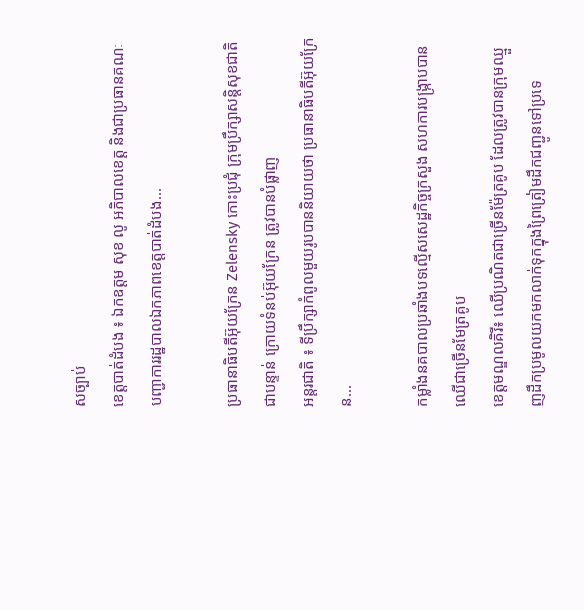សច្បាប់
ខេត្តបាត់ដំបង ៖ ឯកឧត្តម សុខ លូ អភិបាលខេត្ត និងជាប្រធានគណៈបញ្ជាការរដ្ឋបាលឯកភាពខេត្តបាត់ដំបង...

ប្រធានាធិបតីអ៊ុយក្រែន Zelensky កោះប្រជុំ ក្រុមប្រឹក្សាសន្តិសុខជាតិ ជាបន្ទាន់ ក្រោយទំនប់អ៊ុយក្រែន ត្រូវបានបំផ្លាញ
អន្តរជាតិ ៖ ទីប្រឹក្សាកំពូលមួយរូបបាននិយាយថា ប្រធានាធិបតីអ៊ុយក្រែន...

កម្លាំងនគបាលប្រឆាំងបទល្មើសសេដ្ឋកិច្ចក្រសួង សហការបង្ក្រាបបានឈើជាច្រើនមែត្រគូប
ខេត្តមណ្ឌលគិរី៖ ឈើប្រណិតជាច្រើនម៉ែត្រគូប ដែលត្រូវបានក្រុមឈ្មួញដឹកប្រមូលយកមកលាក់ទុកក្នុងព្រៃត្រៀមដឹកជញ្ជូនទៅប្រទេ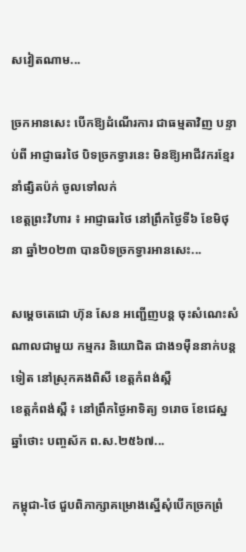សវៀតណាម...

ច្រកអានសេះ បើកឱ្យដំណើរការ ជាធម្មតាវិញ បន្ទាប់ពី អាជ្ញាធរថៃ បិទច្រកទ្វារនេះ មិនឱ្យអាជីវករខ្មែរ នាំផ្សិតប៉ក់ ចូលទៅលក់
ខេត្តព្រះវិហារ ៖ អាជ្ញាធរថៃ នៅព្រឹកថ្ងៃទី៦ ខែមិថុនា ឆ្នាំ២០២៣ បានបិទច្រកទ្វារអានសេះ...

សម្តេចតេជោ ហ៊ុន សែន អញ្ជើញបន្ត ចុះសំណេះសំណាលជាមួយ កម្មករ និយោជិត ជាង១ម៉ឺននាក់បន្តទៀត នៅស្រុកគងពិសី ខេត្តកំពង់ស្ពឺ
ខេត្តកំពង់ស្ពឺ ៖ នៅព្រឹកថ្ងៃអាទិត្យ ១រោច ខែជេស្ឋ ឆ្នាំថោះ បញ្ចស័ក ព.ស.២៥៦៧...

កម្ពុជា-ថៃ ជួបពិភាក្សាគម្រោងស្នើសុំបើកច្រកព្រំ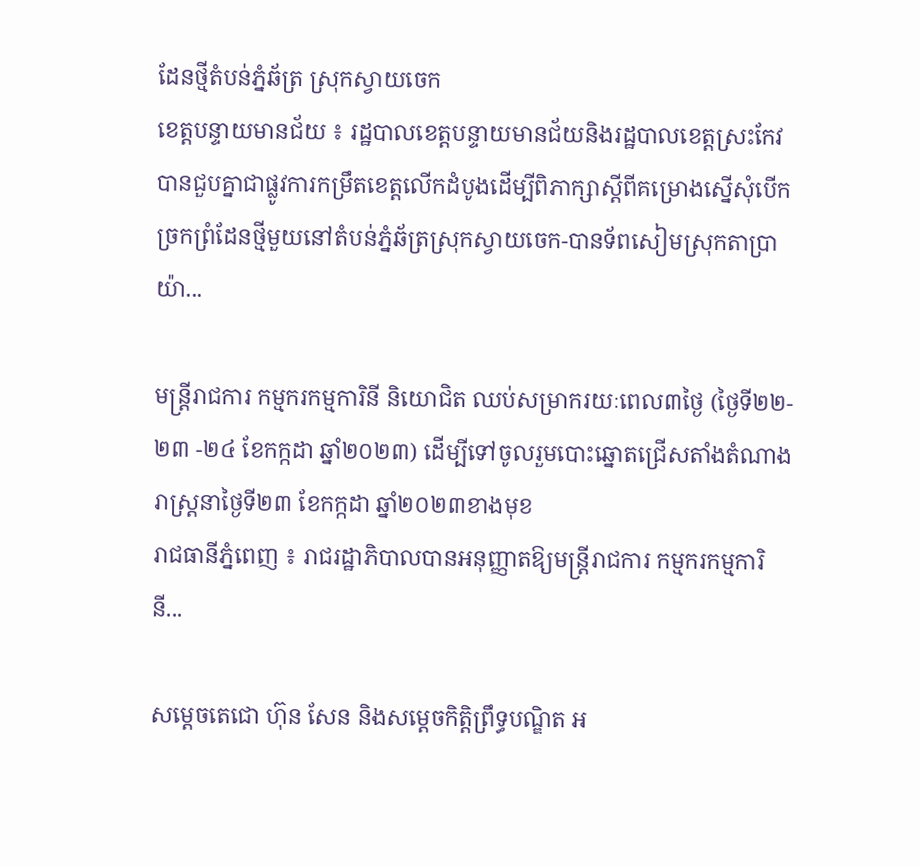ដែនថ្មីតំបន់ភ្នំឆ័ត្រ ស្រុកស្វាយចេក
ខេត្តបន្ទាយមានជ័យ ៖ រដ្ឋបាលខេត្តបន្ទាយមានជ័យនិងរដ្ឋបាលខេត្តស្រះកែវបានជួបគ្នាជាផ្លូវការកម្រឹតខេត្តលើកដំបូងដើម្បីពិភាក្សាស្តីពីគម្រោងស្នើសុំបើកច្រកព្រំដែនថ្មីមួយនៅតំបន់ភ្នំឆ័ត្រស្រុកស្វាយចេក-បានទ័ពសៀមស្រុកតាប្រាយ៉ា...

មន្ត្រីរាជការ កម្មករកម្មការិនី និយោជិត ឈប់សម្រាករយៈពេល៣ថ្ងៃ (ថ្ងៃទី២២- ២៣ -២៤ ខែកក្កដា ឆ្នាំ២០២៣) ដើម្បីទៅចូលរួមបោះឆ្នោតជ្រើសតាំងតំណាងរាស្រ្ដនាថ្ងៃទី២៣ ខែកក្កដា ឆ្នាំ២០២៣ខាងមុខ
រាជធានីភ្នំពេញ ៖ រាជរដ្ឋាភិបាលបានអនុញ្ញាតឱ្យមន្ត្រីរាជការ កម្មករកម្មការិនី...

សម្ដេចតេជោ ហ៊ុន សែន និងសម្ដេចកិត្តិព្រឹទ្ធបណ្ឌិត អ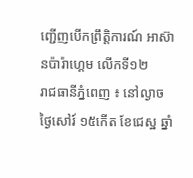ញ្ជើញបើកព្រឹត្តិការណ៍ អាស៊ានប៉ារ៉ាហ្គេម លើកទី១២
រាជធានីភ្នំពេញ ៖ នៅល្ងាច ថ្ងៃសៅរ៍ ១៥កើត ខែជេស្ឋ ឆ្នាំ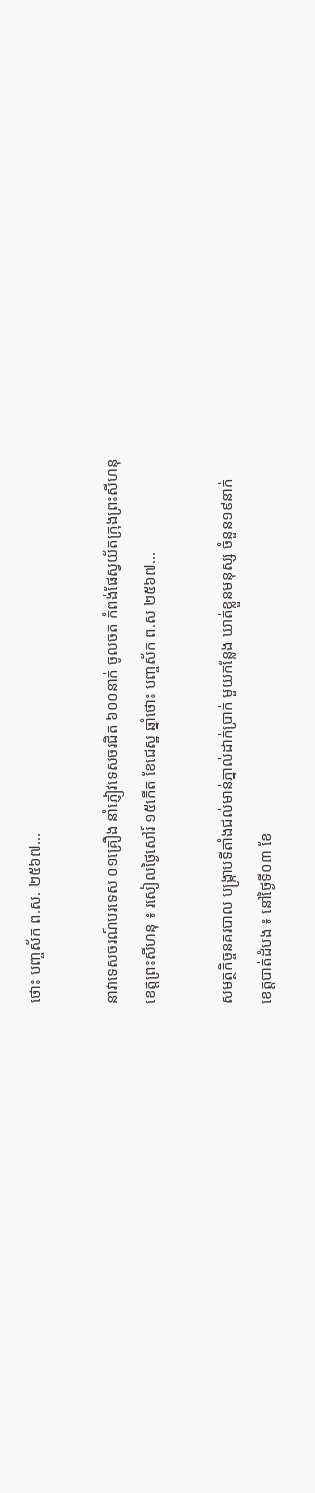ថោះ បញ្ចស័ក ព.ស. ២៥៦៧...

នាវាទេសចរណ៍បរទេស ០១គ្រឿង នាំភ្ញៀវទេសចរជិត ៦០០នាក់ ចូលចត កំពង់ផែស្វយ័តក្រុងព្រះសីហនុ
ខេត្តព្រះសីហនុ ៖ រសៀលថ្ងៃសៅរ៍ ១៥កើត ខែជេស្ឋ ឆ្នាំថោះ បញ្ចស័ក ព.ស ២៥៦៧...

សមត្ថកិច្ចនគរបាល បង្រ្កាបទីតាំងជល់មាន់ភ្នាល់ដាក់ប្រាក់ មួយកន្លែង ឃាត់ខ្លួនមនុស្ស ចំនួន១៩នាក់
ខេត្តបាត់ដំបង ៖ នៅថ្ងៃទី០៣ ខែ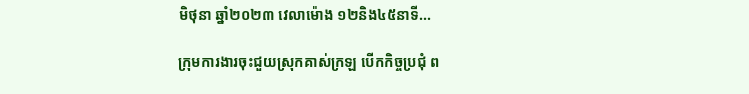មិថុនា ឆ្នាំ២០២៣ វេលាម៉ោង ១២និង៤៥នាទី...

ក្រុមការងារចុះជួយស្រុកគាស់ក្រឡ បើកកិច្ចប្រជុំ ព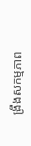ង្រឹងសកម្មភាព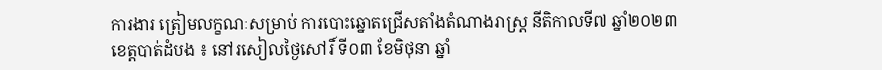ការងារ ត្រៀមលក្ខណៈសម្រាប់ ការបោះឆ្នោតជ្រើសតាំងតំណាងរាស្រ្ត នីតិកាលទី៧ ឆ្នាំ២០២៣
ខេត្តបាត់ដំបង ៖ នៅរសៀលថ្ងៃសៅរិ៍ ទី០៣ ខែមិថុនា ឆ្នាំ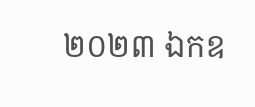២០២៣ ឯកឧ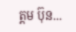ត្តម ប៊ុន...